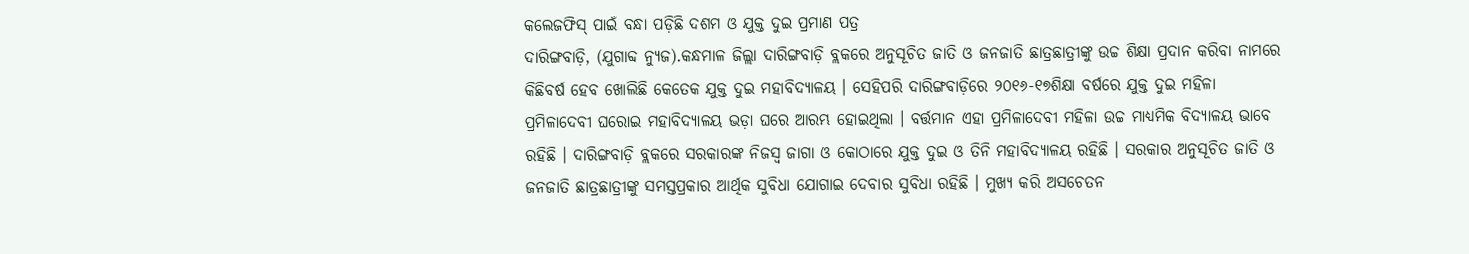କଲେଜଫିସ୍ ପାଇଁ ବନ୍ଧା ପଡ଼ିଛି ଦଶମ ଓ ଯୁକ୍ତ ଦୁଇ ପ୍ରମାଣ ପତ୍ର
ଦାରିଙ୍ଗବାଡ଼ି, (ଯୁଗାବ୍ଦ ନ୍ୟୁଜ).କନ୍ଧମାଳ ଜିଲ୍ଲା ଦାରିଙ୍ଗବାଡ଼ି ବ୍ଲକରେ ଅନୁସୂଚିତ ଜାତି ଓ ଜନଜାତି ଛାତ୍ରଛାତ୍ରୀଙ୍କୁ ଉଚ୍ଚ ଶିକ୍ଷା ପ୍ରଦାନ କରିବା ନାମରେ କିଛିବର୍ଷ ହେବ ଖୋଲିଛି କେତେକ ଯୁକ୍ତ ଦୁଇ ମହାବିଦ୍ୟାଳୟ । ସେହିପରି ଦାରିଙ୍ଗବାଡ଼ିରେ ୨୦୧୬-୧୭ଶିକ୍ଷା ବର୍ଷରେ ଯୁକ୍ତ ଦୁଇ ମହିଳା ପ୍ରମିଳାଦେବୀ ଘରୋଇ ମହାବିଦ୍ୟାଳୟ ଭଡ଼ା ଘରେ ଆରମ୍ଭ ହୋଇଥିଲା । ବର୍ତ୍ତମାନ ଏହା ପ୍ରମିଳାଦେବୀ ମହିଳା ଉଚ୍ଚ ମାଧ୍ୟମିକ ବିଦ୍ୟାଳୟ ଭାବେ ରହିଛି । ଦାରିଙ୍ଗବାଡ଼ି ବ୍ଲକରେ ସରକାରଙ୍କ ନିଜସ୍ୱ ଜାଗା ଓ କୋଠାରେ ଯୁକ୍ତ ଦୁଇ ଓ ତିନି ମହାବିଦ୍ୟାଳୟ ରହିଛି । ସରକାର ଅନୁସୂଚିତ ଜାତି ଓ ଜନଜାତି ଛାତ୍ରଛାତ୍ରୀଙ୍କୁ ସମସ୍ତପ୍ରକାର ଆର୍ଥିକ ସୁବିଧା ଯୋଗାଇ ଦେବାର ସୁବିଧା ରହିଛି । ମୁଖ୍ୟ କରି ଅସଚେତନ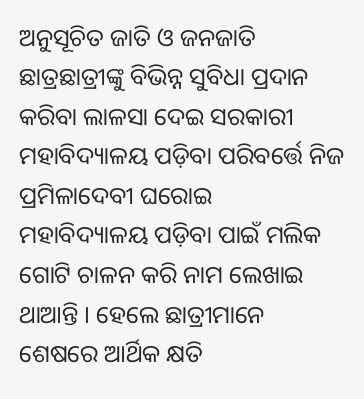ଅନୁସୂଚିତ ଜାତି ଓ ଜନଜାତି ଛାତ୍ରଛାତ୍ରୀଙ୍କୁ ବିଭିନ୍ନ ସୁବିଧା ପ୍ରଦାନ କରିବା ଲାଳସା ଦେଇ ସରକାରୀ ମହାବିଦ୍ୟାଳୟ ପଡ଼ିବା ପରିବର୍ତ୍ତେ ନିଜ ପ୍ରମିଳାଦେବୀ ଘରୋଇ ମହାବିଦ୍ୟାଳୟ ପଡ଼ିବା ପାଇଁ ମଲିକ ଗୋଟି ଚାଳନ କରି ନାମ ଲେଖାଇ ଥାଆନ୍ତି । ହେଲେ ଛାତ୍ରୀମାନେ ଶେଷରେ ଆର୍ଥିକ କ୍ଷତି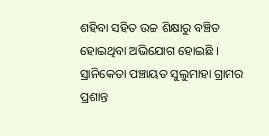ଶହିବା ସହିତ ଉଚ୍ଚ ଶିକ୍ଷାରୁ ବଞ୍ଚିତ ହୋଇଥିବା ଅଭିଯୋଗ ହୋଇଛି । ସ୍ରାନିକେତା ପଞ୍ଚାୟତ ସୁଲୁମାହା ଗ୍ରାମର ପ୍ରଶାନ୍ତ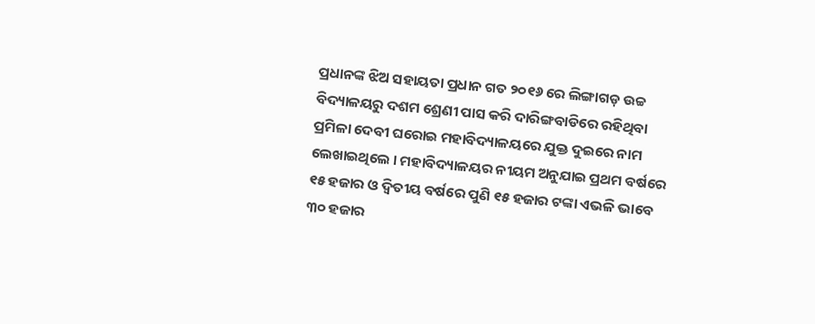ପ୍ରଧାନଙ୍କ ଝିଅ ସହାୟତା ପ୍ରଧାନ ଗତ ୨୦୧୬ ରେ ଲିଙ୍ଗାଗଡ଼ ଉଚ୍ଚ ବିଦ୍ୟାଳୟରୁ ଦଶମ ଶ୍ରେଣୀ ପାସ କରି ଦାରିଙ୍ଗବାଡିରେ ରହିଥିବା ପ୍ରମିଳା ଦେବୀ ଘରୋଇ ମହାବିଦ୍ୟାଳୟରେ ଯୁକ୍ତ ଦୁଇରେ ନାମ ଲେଖାଇଥିଲେ । ମହାବିଦ୍ୟାଳୟର ନୀୟମ ଅନୁଯାଇ ପ୍ରଥମ ବର୍ଷରେ ୧୫ ହଜାର ଓ ଦ୍ୱିତୀୟ ବର୍ଷରେ ପୁଣି ୧୫ ହଜାର ଟଙ୍କା ଏଭଳି ଭାବେ ୩୦ ହଜାର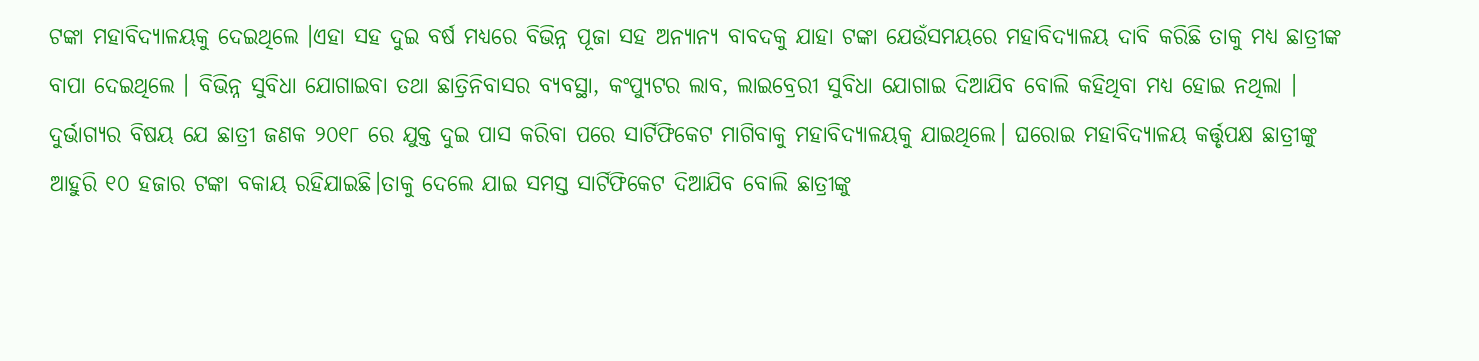ଟଙ୍କା ମହାବିଦ୍ୟାଳୟକୁ ଦେଇଥିଲେ ।ଏହା ସହ ଦୁଇ ବର୍ଷ ମଧ୍ୟରେ ବିଭିନ୍ନ ପୂଜା ସହ ଅନ୍ୟାନ୍ୟ ବାବଦକୁ ଯାହା ଟଙ୍କା ଯେଉଁସମୟରେ ମହାବିଦ୍ୟାଳୟ ଦାବି କରିଛି ତାକୁ ମଧ୍ୟ ଛାତ୍ରୀଙ୍କ ବାପା ଦେଇଥିଲେ । ବିଭିନ୍ନ ସୁବିଧା ଯୋଗାଇବା ତଥା ଛାତ୍ରିନିବାସର ବ୍ୟବସ୍ଥା, କଂପ୍ୟୁଟର ଲାବ, ଲାଇବ୍ରେରୀ ସୁବିଧା ଯୋଗାଇ ଦିଆଯିବ ବୋଲି କହିଥିବା ମଧ୍ୟ ହୋଇ ନଥିଲା । ଦୁର୍ଭାଗ୍ୟର ବିଷୟ ଯେ ଛାତ୍ରୀ ଜଣକ ୨୦୧୮ ରେ ଯୁକ୍ତ ଦୁଇ ପାସ କରିବା ପରେ ସାର୍ଟିଫିକେଟ ମାଗିବାକୁ ମହାବିଦ୍ୟାଳୟକୁ ଯାଇଥିଲେ। ଘରୋଇ ମହାବିଦ୍ୟାଳୟ କର୍ତ୍ତୃପକ୍ଷ ଛାତ୍ରୀଙ୍କୁ ଆହୁରି ୧୦ ହଜାର ଟଙ୍କା ବକାୟ ରହିଯାଇଛି।ତାକୁ ଦେଲେ ଯାଇ ସମସ୍ତ ସାର୍ଟିଫିକେଟ ଦିଆଯିବ ବୋଲି ଛାତ୍ରୀଙ୍କୁ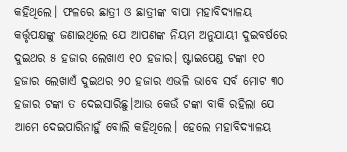କହିଥିଲେ। ଫଳରେ ଛାତ୍ରୀ ଓ ଛାତ୍ରୀଙ୍କ ବାପା ମହାବିଦ୍ୟାଳୟ କର୍ତ୍ତୃପକ୍ଷଙ୍କୁ ଜଣାଇଥିଲେ ଯେ ଆପଣଙ୍କ ନିୟମ ଅନୁଯାୟୀ ଦୁଇବର୍ଷରେ ଦୁଇଥର ୫ ହଜାର ଲେଖାଏ ୧୦ ହଜାର। ଷ୍ଟାଇପେଣ୍ଡ ଟଙ୍କା ୧୦ ହଜାର ଲେଖାଏଁ ଦୁଇଥର ୨୦ ହଜାର ଏଭଳି ଭାବେ ସର୍ବ ମୋଟ ୩୦ ହଜାର ଟଙ୍କା ତ ଦେଇସାରିଛୁ।ଆଉ କେଉଁ ଟଙ୍କା ବାକି ରହିଲା ଯେ ଆମେ ଦେଇପାରିନାହୁଁ ବୋଲି କହିଥିଲେ। ହେଲେ ମହାବିଦ୍ୟାଳୟ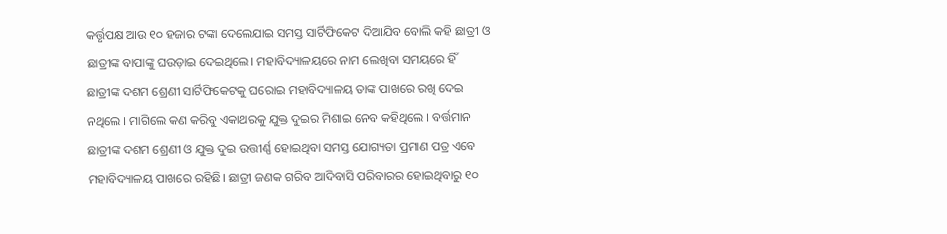କର୍ତ୍ତୃପକ୍ଷ ଆଉ ୧୦ ହଜାର ଟଙ୍କା ଦେଲେଯାଇ ସମସ୍ତ ସାର୍ଟିଫିକେଟ ଦିଆଯିବ ବୋଲି କହି ଛାତ୍ରୀ ଓ ଛାତ୍ରୀଙ୍କ ବାପାଙ୍କୁ ଘଉଡ଼ାଇ ଦେଇଥିଲେ। ମହାବିଦ୍ୟାଳୟରେ ନାମ ଲେଖିବା ସମୟରେ ହିଁ ଛାତ୍ରୀଙ୍କ ଦଶମ ଶ୍ରେଣୀ ସାର୍ଟିଫିକେଟକୁ ଘରୋଇ ମହାବିଦ୍ୟାଳୟ ତାଙ୍କ ପାଖରେ ରଖି ଦେଇ ନଥିଲେ । ମାଗିଲେ କଣ କରିବୁ ଏକାଥରକୁ ଯୁକ୍ତ ଦୁଇର ମିଶାଇ ନେବ କହିଥିଲେ । ବର୍ତ୍ତମାନ ଛାତ୍ରୀଙ୍କ ଦଶମ ଶ୍ରେଣୀ ଓ ଯୁକ୍ତ ଦୁଇ ଉତ୍ତୀର୍ଣ୍ଣ ହୋଇଥିବା ସମସ୍ତ ଯୋଗ୍ୟତା ପ୍ରମାଣ ପତ୍ର ଏବେ ମହାବିଦ୍ୟାଳୟ ପାଖରେ ରହିଛି। ଛାତ୍ରୀ ଜଣକ ଗରିବ ଆଦିବାସି ପରିବାରର ହୋଇଥିବାରୁ ୧୦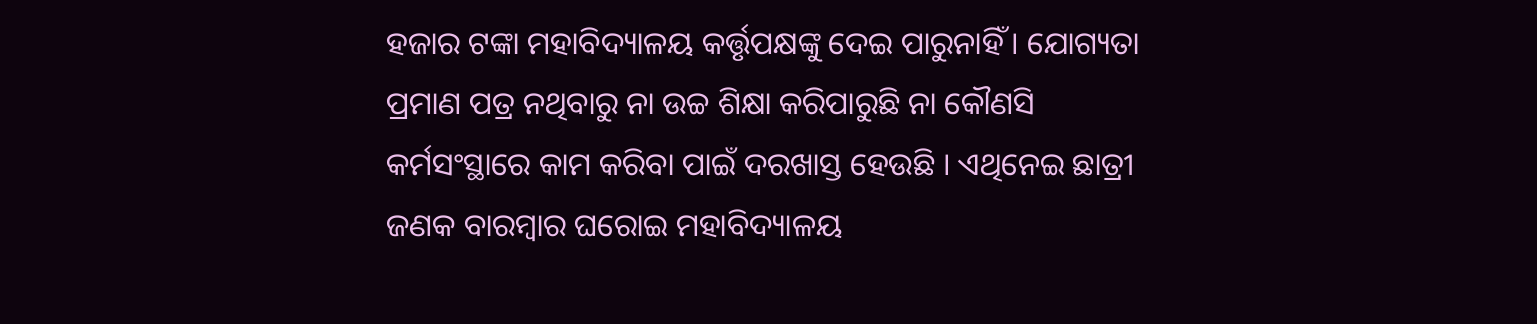ହଜାର ଟଙ୍କା ମହାବିଦ୍ୟାଳୟ କର୍ତ୍ତୃପକ୍ଷଙ୍କୁ ଦେଇ ପାରୁନାହିଁ । ଯୋଗ୍ୟତା ପ୍ରମାଣ ପତ୍ର ନଥିବାରୁ ନା ଉଚ୍ଚ ଶିକ୍ଷା କରିପାରୁଛି ନା କୌଣସି କର୍ମସଂସ୍ଥାରେ କାମ କରିବା ପାଇଁ ଦରଖାସ୍ତ ହେଉଛି । ଏଥିନେଇ ଛାତ୍ରୀ ଜଣକ ବାରମ୍ବାର ଘରୋଇ ମହାବିଦ୍ୟାଳୟ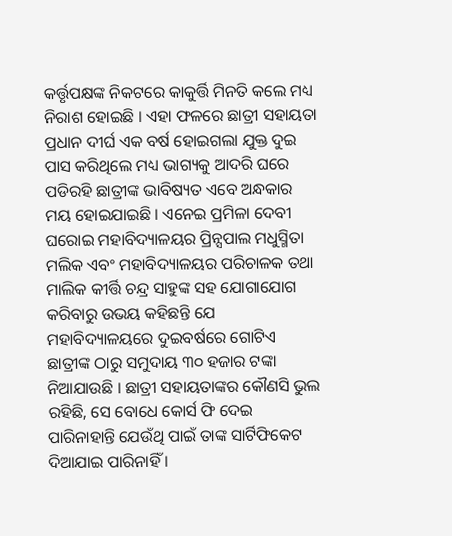କର୍ତ୍ତୃପକ୍ଷଙ୍କ ନିକଟରେ କାକୁର୍ତ୍ତି ମିନତି କଲେ ମଧ୍ୟ ନିରାଶ ହୋଇଛି । ଏହା ଫଳରେ ଛାତ୍ରୀ ସହାୟତା ପ୍ରଧାନ ଦୀର୍ଘ ଏକ ବର୍ଷ ହୋଇଗଲା ଯୁକ୍ତ ଦୁଇ ପାସ କରିଥିଲେ ମଧ୍ୟ ଭାଗ୍ୟକୁ ଆଦରି ଘରେ ପଡିରହି ଛାତ୍ରୀଙ୍କ ଭାବିଷ୍ୟତ ଏବେ ଅନ୍ଧକାର ମୟ ହୋଇଯାଇଛି । ଏନେଇ ପ୍ରମିଳା ଦେବୀ ଘରୋଇ ମହାବିଦ୍ୟାଳୟର ପ୍ରିନ୍ସପାଲ ମଧୁସ୍ମିତା ମଲିକ ଏବଂ ମହାବିଦ୍ୟାଳୟର ପରିଚାଳକ ତଥା ମାଲିକ କୀର୍ତ୍ତି ଚନ୍ଦ୍ର ସାହୁଙ୍କ ସହ ଯୋଗାଯୋଗ କରିବାରୁ ଉଭୟ କହିଛନ୍ତି ଯେ ମହାବିଦ୍ୟାଳୟରେ ଦୁଇବର୍ଷରେ ଗୋଟିଏ ଛାତ୍ରୀଙ୍କ ଠାରୁ ସମୁଦାୟ ୩୦ ହଜାର ଟଙ୍କା ନିଆଯାଉଛି । ଛାତ୍ରୀ ସହାୟତାଙ୍କର କୌଣସି ଭୁଲ ରହିଛି, ସେ ବୋଧେ କୋର୍ସ ଫି ଦେଇ ପାରିନାହାନ୍ତି ଯେଉଁଥି ପାଇଁ ତାଙ୍କ ସାର୍ଟିଫିକେଟ ଦିଆଯାଇ ପାରିନାହିଁ ।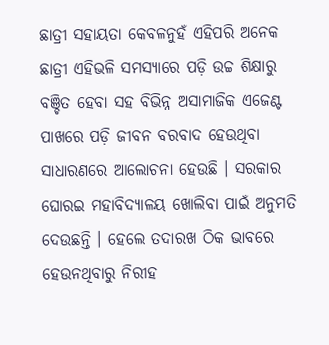ଛାତ୍ରୀ ସହାୟତା କେବଳନୁହଁ ଏହିପରି ଅନେକ ଛାତ୍ରୀ ଏହିଭଳି ସମସ୍ୟାରେ ପଡ଼ି ଉଚ୍ଚ ଶିକ୍ଷାରୁ ବଞ୍ଚିତ ହେବା ସହ ବିଭିନ୍ନ ଅସାମାଜିକ ଏଜେଣ୍ଟ ପାଖରେ ପଡ଼ି ଜୀବନ ବରବାଦ ହେଉଥିବା ସାଧାରଣରେ ଆଲୋଚନା ହେଉଛି । ସରକାର ଘୋରଇ ମହାବିଦ୍ୟାଳୟ ଖୋଲିବା ପାଇଁ ଅନୁମତି ଦେଉଛନ୍ତି । ହେଲେ ତଦାରଖ ଠିକ ଭାବରେ ହେଉନଥିବାରୁ ନିରୀହ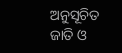ଅନୁସୂଚିତ ଜାତି ଓ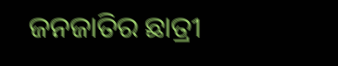ଜନଜାତିର ଛାତ୍ରୀ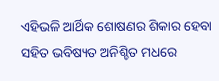ଏହିଭଳି ଆର୍ଥିକ ଶୋଷଣର ଶିକାର ହେବା ସହିତ ଭବିଷ୍ୟତ ଅନିଶ୍ଚିତ ମଧରେ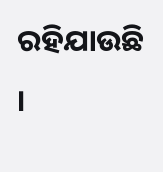ରହିଯାଉଛି ।